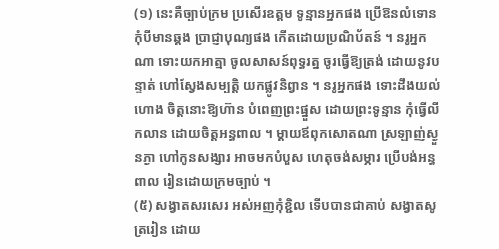(១) នេះគឺច្បាប់ក្រម ប្រសើរឧត្ដម ទូន្មានអ្នកផង ប្រើឱនលំទោន កុំបីមានឆ្គង ប្រាជ្ញាបុណ្យផង កើតដោយប្រណិប័តន៍ ។ នរូអ្នកណា ទោះយកអាត្មា ចូលសាសន៍ពុទ្ធរត្ន ចូរធ្វើឱ្យត្រង់ ដោយនូវបន្ទាត់ ហៅស្វែងសម្បត្ដិ យកផ្លូវនិព្វាន ។ នរូអ្នកផង ទោះដឹងយល់ហោង ចិត្ដនោះឱ្យហ៊ាន បំពេញព្រះផ្នួស ដោយព្រះទូន្មាន កុំធ្វើលីកលាន ដោយចិត្ដអន្ធពាល ។ ម្ដាយឪពុកសោតណា ស្រឡាញ់ស្ងួនភ្ងា ហៅកូនសង្សារ អាចមកបំបួស ហេតុចង់សម្ភារ ប្រើបង់អន្ធពាល រៀនដោយក្រមច្បាប់ ។
(៥) សង្វាតសរសេរ អស់អញកុំខ្ជិល ទើបបានជាគាប់ សង្វាតសូត្ររៀន ដោយ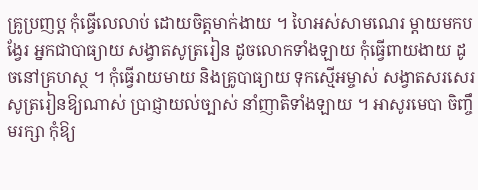គ្រូប្រញប្ដ កុំធ្វើលេលាប់ ដោយចិត្ដមាក់ងាយ ។ ហៃអស់សាមណេរ ម្ដាយមកបង្វែរ អ្នកជាបាធ្យាយ សង្វាតសូត្ររៀន ដូចលោកទាំងឡាយ កុំធ្វើពាយងាយ ដូចនៅគ្រហស្ថ ។ កុំធ្វើរាយមាយ និងគ្រូបាធ្យាយ ទុកស្មើអម្ចាស់ សង្វាតសរសេរ សូត្ររៀនឱ្យណាស់ ប្រាជ្ញាយល់ច្បាស់ នាំញាតិទាំងឡាយ ។ អាសូរមេបា ចិញ្ចឹមរក្សា កុំឱ្យ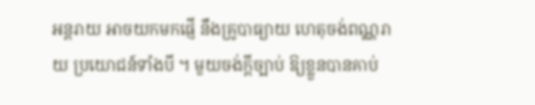អន្តរាយ អាចយកមកផ្ញើ នឹងគ្រូបាធ្យាយ ហេតុចង់ពណ្ណរាយ ប្រយោជន៍ទាំងបី ។ មួយចង់ក្ដីច្បាប់ ឱ្យខ្លួនបានគាប់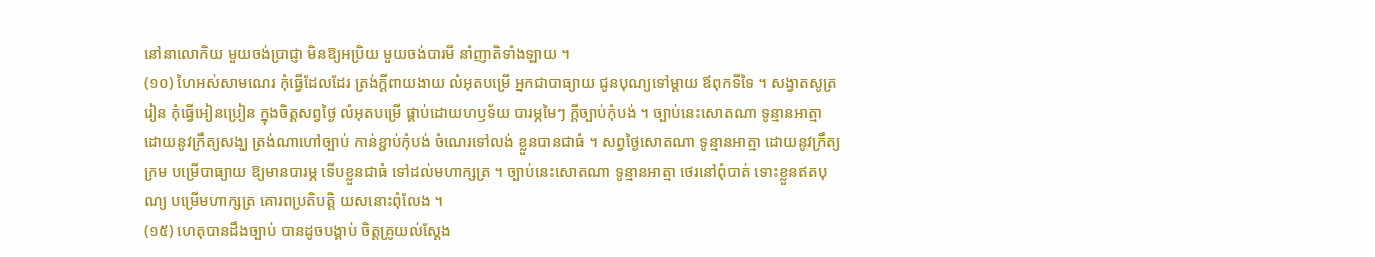នៅនាលោកិយ មួយចង់ប្រាជ្ញា មិនឱ្យអប្រិយ មួយចង់បារមី នាំញាតិទាំងឡាយ ។
(១០) ហៃអស់សាមណេរ កុំធ្វើដែលដែរ ត្រង់ក្ដីពាយងាយ លំអុតបម្រើ អ្នកជាបាធ្យាយ ជូនបុណ្យទៅម្ដាយ ឪពុកទីទៃ ។ សង្វាតសូត្ររៀន កុំធ្វើអៀនប្រៀន ក្នុងចិត្ដសព្វថ្ងៃ លំអុតបម្រើ ផ្គាប់ដោយហឫទ័យ បារម្ភមៃៗ ក្ដីច្បាប់កុំបង់ ។ ច្បាប់នេះសោតណា ទូន្មានអាត្មា ដោយនូវក្រឹត្យសង្ឃ ត្រង់ណាហៅច្បាប់ កាន់ខ្ជាប់កុំបង់ ចំណេរទៅលង់ ខ្លួនបានជាធំ ។ សព្វថ្ងៃសោតណា ទូន្មានអាត្មា ដោយនូវក្រឹត្យក្រម បម្រើបាធ្យាយ ឱ្យមានបារម្ភ ទើបខ្លួនជាធំ ទៅដល់មហាក្សត្រ ។ ច្បាប់នេះសោតណា ទូន្មានអាត្មា ថេរនៅពុំបាត់ ទោះខ្លួនឥតបុណ្យ បម្រើមហាក្សត្រ គោរពប្រតិបត្ដិ យសនោះពុំលែង ។
(១៥) ហេតុបានដឹងច្បាប់ បានដូចបង្គាប់ ចិត្ដគ្រូយល់ស្ដែង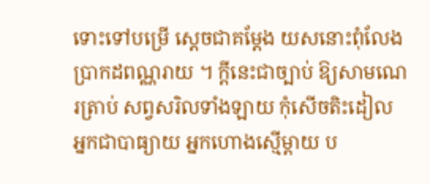ទោះទៅបម្រើ ស្ដេចជាគម្ដែង យសនោះពុំលែង ប្រាកដពណ្ណរាយ ។ ក្ដីនេះជាច្បាប់ ឱ្យសាមណេរត្រាប់ សព្វសរិលទាំងឡាយ កុំសើចតិះដៀល អ្នកជាបាធ្យាយ អ្នកហោងស្មើម្ដាយ ប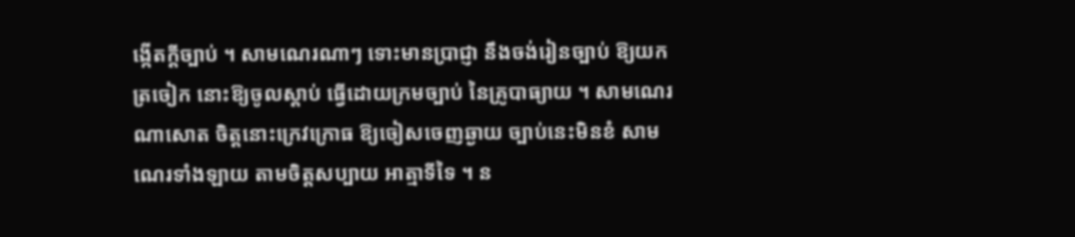ង្កើតក្ដីច្បាប់ ។ សាមណេរណាៗ ទោះមានប្រាជ្ញា នឹងចង់រៀនច្បាប់ ឱ្យយកត្រចៀក នោះឱ្យចូលស្ដាប់ ធ្វើដោយក្រមច្បាប់ នៃគ្រូបាធ្យាយ ។ សាមណេរណាសោត ចិត្ដនោះក្រេវក្រោធ ឱ្យចៀសចេញឆ្ងាយ ច្បាប់នេះមិនខំ សាមណេរទាំងឡាយ តាមចិត្ដសប្បាយ អាត្មាទីទៃ ។ ន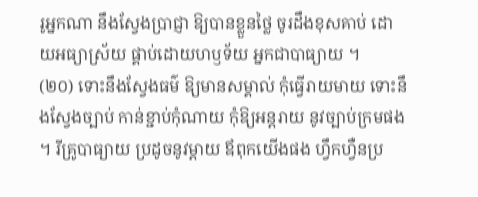រូអ្នកណា នឹងស្វែងប្រាជ្ញា ឱ្យបានខ្លួនថ្លៃ ចូរដឹងខុសគាប់ ដោយអធ្យាស្រ័យ ផ្គាប់ដោយហឫទ័យ អ្នកជាបាធ្យាយ ។
(២០) ទោះនឹងស្វែងធម៌ ឱ្យមានសម្គាល់ កុំធ្វើរាយមាយ ទោះនឹងស្វែងច្បាប់ កាន់ខ្ជាប់កុំណាយ កុំឱ្យអន្ដរាយ នូវច្បាប់ក្រមផង ។ រីគ្រូបាធ្យាយ ប្រដូចនូវម្ដាយ ឪពុកយើងផង ហ្វឹកហ្វឺនប្រ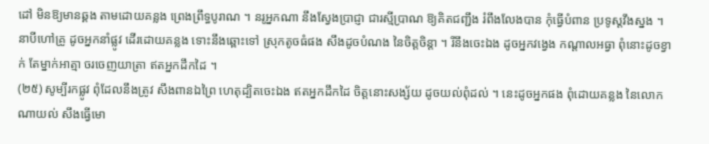ដៅ មិនឱ្យមានឆ្គង តាមដោយគន្លង ព្រេងព្រឹទ្ធបូរាណ ។ នរូអ្នកណា នឹងស្វែងប្រាជ្ញា ជារស្មីប្រាណ ឱ្យគិតជញ្ជឹង រំពឹងលែងបាន កុំធ្វើបំពាន ប្រទូស្តវឹងស្នង ។ នាបីហៅគ្រូ ដូចអ្នកនាំផ្លូវ ដើរដោយគន្លង ទោះនឹងឆ្ពោះទៅ ស្រុកតូចធំផង សឹងដូចបំណង នៃចិត្ដចិន្ដា ។ រីនឹងចេះឯង ដូចអ្នកវង្វេង កណ្ដាលអធ្វា ពុំនោះដូចខ្វាក់ តែម្នាក់អាត្មា ចរចេញយាត្រា ឥតអ្នកដឹកដៃ ។
(២៥) សូម្បីរកផ្លូវ ពុំដែលនឹងត្រូវ សឹងពានឯព្រៃ ហេតុដ្បិតចេះឯង ឥតអ្នកដឹកដៃ ចិត្ដនោះសង្ស័យ ដូចយល់ពុំដល់ ។ នេះដូចអ្នកផង ពុំដោយគន្លង នៃលោកណាយល់ សឹងធ្វើមោ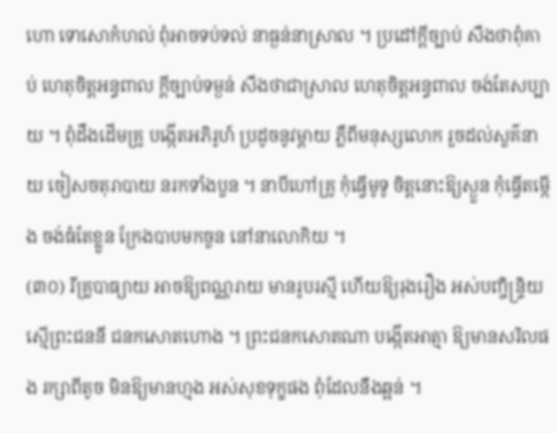ហោ ទោសោកំហល់ ពុំអាចទប់ទល់ នាធ្ងន់នាស្រាល ។ ប្រដៅក្ដីច្បាប់ សឹងថាពុំគាប់ ហេតុចិត្ដអន្ធពាល ក្ដីច្បាប់ទម្ងន់ សឹងថាជាស្រាល ហេតុចិត្ដអន្ធពាល ចង់តែសប្បាយ ។ ពុំដឹងដើមគ្រូ បង្កើតអភិរូហ៍ ប្រដូចនូវម្ដាយ ភ្លឺពីមនុស្សលោក រួចដល់សួគ៌នាយ ចៀសចតុរាបាយ នរកទាំងបួន ។ នាបីហៅគ្រូ កុំធ្វើមូទូ ចិត្ដនោះឱ្យស្ងួន កុំធ្វើតម្កើង ចង់ធំតែខ្លួន ក្រែងបាបមកចួន នៅនាលោកិយ ។
(៣០) រីគ្រូបាធ្យាយ អាចឱ្យពណ្ណរាយ មានរូបរស្មី ហើយឱ្យរុងរឿង អស់បញ្ចិន្រ្ទិយ ស្មើព្រះជននី ជនកសោតហោង ។ ព្រះជនកសោតណា បង្កើតអាត្មា ឱ្យមានសរិលផង រក្សាពីតូច មិនឱ្យមានហ្មង អស់សុខទុក្ខផង ពុំដែលនឹងឆ្អន់ ។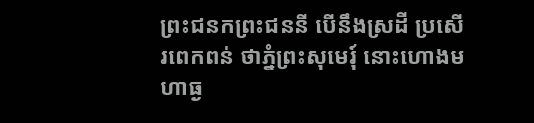ព្រះជនកព្រះជននី បើនឹងស្រដី ប្រសើរពេកពន់ ថាភ្នំព្រះសុមេរុ៍ នោះហោងមហាធ្ង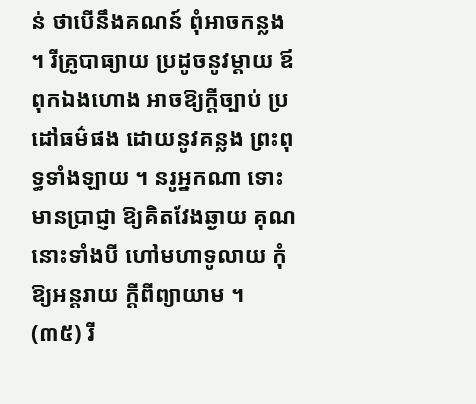ន់ ថាបើនឹងគណន៍ ពុំអាចកន្លង ។ រីគ្រូបាធ្យាយ ប្រដូចនូវម្ដាយ ឪពុកឯងហោង អាចឱ្យក្ដីច្បាប់ ប្រដៅធម៌ផង ដោយនូវគន្លង ព្រះពុទ្ធទាំងឡាយ ។ នរូអ្នកណា ទោះមានប្រាជ្ញា ឱ្យគិតវែងឆ្ងាយ គុណនោះទាំងបី ហៅមហាទូលាយ កុំឱ្យអន្ដរាយ ក្ដីពីព្យាយាម ។
(៣៥) រី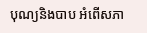បុណ្យនិងបាប អំពើសភា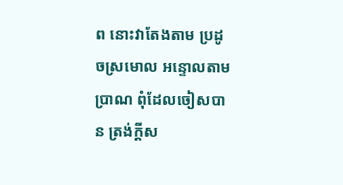ព នោះវាតែងតាម ប្រដូចស្រមោល អន្ទោលតាមប្រាណ ពុំដែលចៀសបាន ត្រង់ក្ដីស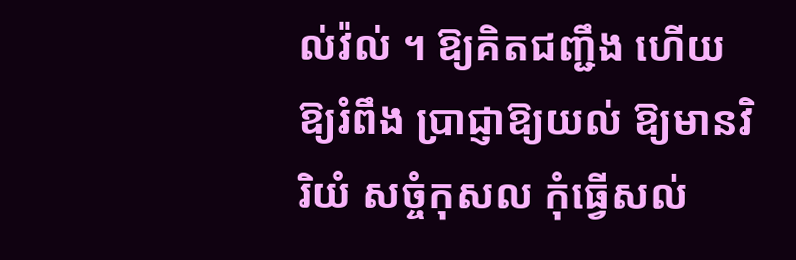ល់វ៉ល់ ។ ឱ្យគិតជញ្ជឹង ហើយឱ្យរំពឹង ប្រាជ្ញាឱ្យយល់ ឱ្យមានវិរិយំ សច្ចំកុសល កុំធ្វើសល់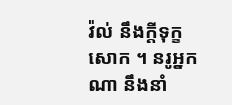វ៉ល់ នឹងក្ដីទុក្ខសោក ។ នរូអ្នកណា នឹងនាំ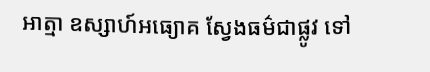អាត្មា ឧស្សាហ៍អធ្យោគ ស្វែងធម៌ជាផ្លូវ ទៅ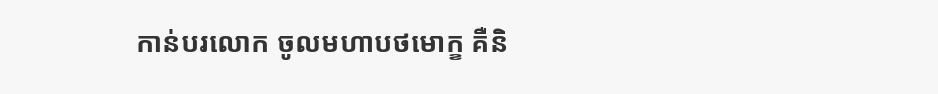កាន់បរលោក ចូលមហាបថមោក្ខ គឺនិ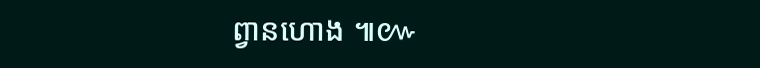ព្វានហោង ៕៚